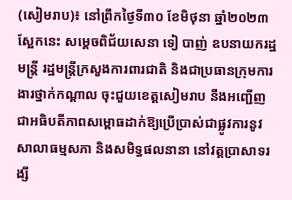(សៀមរាប)៖ នៅព្រឹកថ្ងៃទី៣០ ខែមិថុនា ឆ្នាំ២០២៣ ស្អែកនេះ សម្តេចពិជ័យសេនា ទៀ បាញ់ ឧបនាយករដ្ឋមន្ត្រី រដ្ឋមន្ត្រីក្រសួងការពារជាតិ និងជាប្រធានក្រុមការងារថ្នាក់កណ្តាល ចុះជួយខេត្តសៀមរាប នឹងអញ្ជើញជាអធិបតីភាពសម្ពោធដាក់ឱ្យប្រើប្រាស់ជាផ្លូវការនូវសាលាធម្មសភា និងសមិទ្ធផលនានា នៅវត្តប្រាសាទរង្សី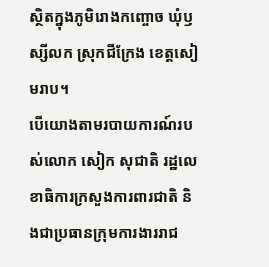ស្ថិតក្នុងភូមិរោងកញ្ចោច ឃុំឫស្សីលក ស្រុកជីក្រែង ខេត្តសៀមរាប។
បើយោងតាមរបាយការណ៍របស់លោក សៀក សុជាតិ រដ្ឋលេខាធិការក្រសួងការពារជាតិ និងជាប្រធានក្រុមការងាររាជ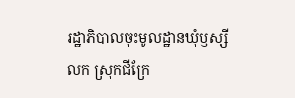រដ្ឋាភិបាលចុះមូលដ្ឋានឃុំឫស្សីលក ស្រុកជីក្រែ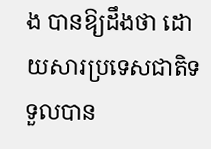ង បានឱ្យដឹងថា ដោយសារប្រទេសជាតិទទួលបាន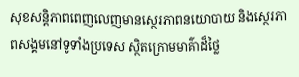សុខសន្តិភាពពេញលេញមានស្ថេរភាពនយោបាយ និងស្ថេរភាពសង្គមនៅទូទាំងប្រទេស ស្ថិតក្រោមមាគ៌ាដ៏ថ្លៃ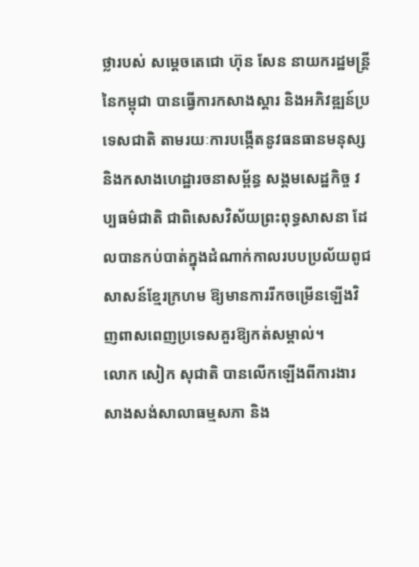ថ្លារបស់ សម្តេចតេជោ ហ៊ុន សែន នាយករដ្ឋមន្ត្រីនៃកម្ពុជា បានធ្វើការកសាងស្តារ និងអភិវឌ្ឍន៍ប្រទេសជាតិ តាមរយៈការបង្កើតនូវធនធានមនុស្ស និងកសាងហេដ្ឋារចនាសម្ព័ន្ធ សង្គមសេដ្ឋកិច្ច វប្បធម៌ជាតិ ជាពិសេសវិស័យព្រះពុទ្ធសាសនា ដែលបានកប់បាត់ក្នុងដំណាក់កាលរបបប្រល័យពូជសាសន៍ខ្មែរក្រហម ឱ្យមានការរីកចម្រើនឡើងវិញពាសពេញប្រទេសគួរឱ្យកត់សម្គាល់។
លោក សៀក សុជាតិ បានលើកឡើងពីការងារសាងសង់សាលាធម្មសភា និង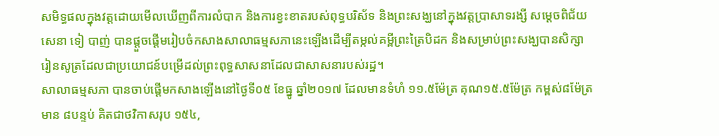សមិទ្ធផលក្នុងវត្តដោយមើលឃើញពីការលំបាក និងការខ្វះខាតរបស់ពុទ្ធបរិស័ទ និងព្រះសង្ឃនៅក្នុងវត្តប្រាសាទរង្សី សម្តេចពិជ័យសេនា ទៀ បាញ់ បានផ្តួចផ្តើមរៀបចំកសាងសាលាធម្មសភានេះឡើងដើម្បីតម្កល់គម្ពីព្រះត្រៃបិដក និងសម្រាប់ព្រះសង្ឃបានសិក្សារៀនសូត្រដែលជាប្រយោជន៍បម្រើដល់ព្រះពុទ្ធសាសនាដែលជាសាសនារបស់រដ្ឋ។
សាលាធម្មសភា បានចាប់ផ្តើមកសាងឡើងនៅថ្ងៃទី០៥ ខែធ្នូ ឆ្នាំ២០១៧ ដែលមានទំហំ ១១.៥ម៉ែត្រ គុណ១៥.៥ម៉ែត្រ កម្ពស់៨ម៉ែត្រ មាន ៨បន្ទប់ គិតជាថវិកាសរុប ១៥៤,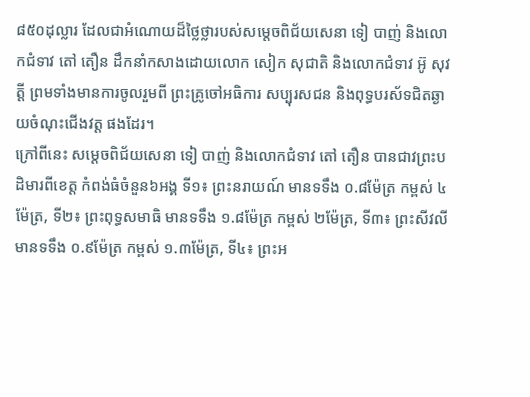៨៥០ដុល្លារ ដែលជាអំណោយដ៏ថ្លៃថ្លារបស់សម្តេចពិជ័យសេនា ទៀ បាញ់ និងលោកជំទាវ តៅ តឿន ដឹកនាំកសាងដោយលោក សៀក សុជាតិ និងលោកជំទាវ អ៊ូ សុវត្តី ព្រមទាំងមានការចូលរួមពី ព្រះគ្រូចៅអធិការ សប្បុរសជន និងពុទ្ធបរស័ទជិតឆ្ងាយចំណុះជើងវត្ត ផងដែរ។
ក្រៅពីនេះ សម្ដេចពិជ័យសេនា ទៀ បាញ់ និងលោកជំទាវ តៅ តឿន បានជាវព្រះបដិមារពីខេត្ត កំពង់ធំចំនួន៦អង្គ ទី១៖ ព្រះនរាយណ៍ មានទទឹង ០.៨ម៉ែត្រ កម្ពស់ ៤ម៉ែត្រ, ទី២៖ ព្រះពុទ្ធសមាធិ មានទទឹង ១.៨ម៉ែត្រ កម្ពស់ ២ម៉ែត្រ, ទី៣៖ ព្រះសីវលី
មានទទឹង ០.៩ម៉ែត្រ កម្ពស់ ១.៣ម៉ែត្រ, ទី៤៖ ព្រះអ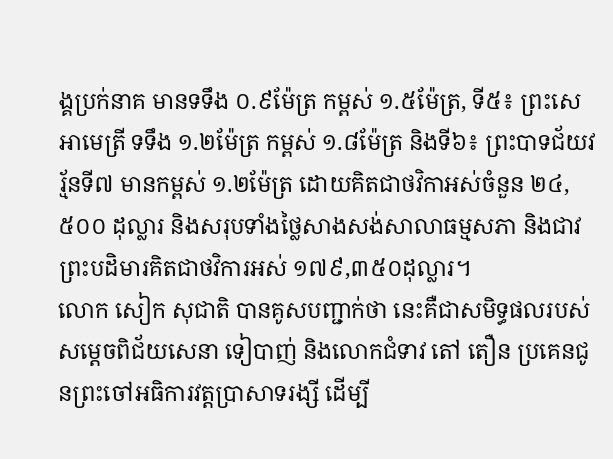ង្គប្រក់នាគ មានទទឹង ០.៩ម៉ែត្រ កម្ពស់ ១.៥ម៉ែត្រ, ទី៥៖ ព្រះសេអាមេត្រី ទទឹង ១.២ម៉ែត្រ កម្ពស់ ១.៨ម៉ែត្រ និងទី៦៖ ព្រះបាទជ័យវរ្ម័នទី៧ មានកម្ពស់ ១.២ម៉ែត្រ ដោយគិតជាថវិកាអស់ចំនួន ២៤,៥០០ ដុល្លារ និងសរុបទាំងថ្លៃសាងសង់សាលាធម្មសភា និងជាវព្រះបដិមារគិតជាថវិការអស់ ១៧៩,៣៥០ដុល្លារ។
លោក សៀក សុជាតិ បានគូសបញ្ជាក់ថា នេះគឺជាសមិទ្ធផលរបស់សម្តេចពិជ័យសេនា ទៀបាញ់ និងលោកជំទាវ តៅ តឿន ប្រគេនជូនព្រះចៅអធិការវត្តប្រាសាទរង្សី ដើម្បី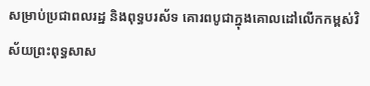សម្រាប់ប្រជាពលរដ្ឋ និងពុទ្ធបរស័ទ គោរពបូជាក្នុងគោលដៅលើកកម្ពស់វិស័យព្រះពុទ្ធសាស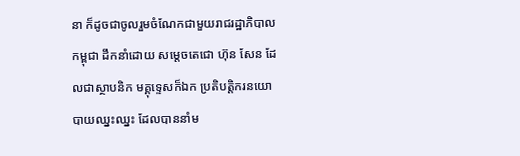នា ក៏ដូចជាចូលរួមចំណែកជាមួយរាជរដ្ឋាភិបាលកម្ពុជា ដឹកនាំដោយ សម្តេចតេជោ ហ៊ុន សែន ដែលជាស្ថាបនិក មគ្គុទ្ទេសក៏ឯក ប្រតិបត្តិករនយោបាយឈ្នះឈ្នះ ដែលបាននាំម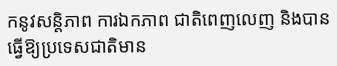កនូវសន្តិភាព ការឯកភាព ជាតិពេញលេញ និងបានធ្វើឱ្យប្រទេសជាតិមាន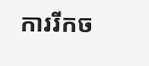ការរីកច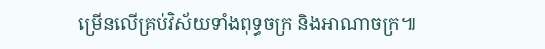ម្រើនលើគ្រប់វិស័យទាំងពុទ្ធចក្រ និងអាណាចក្រ៕